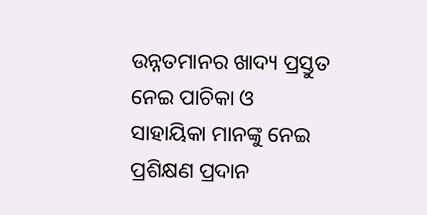ଉନ୍ନତମାନର ଖାଦ୍ୟ ପ୍ରସ୍ତୁତ ନେଇ ପାଚିକା ଓ ସାହାୟିକା ମାନଙ୍କୁ ନେଇ ପ୍ରଶିକ୍ଷଣ ପ୍ରଦାନ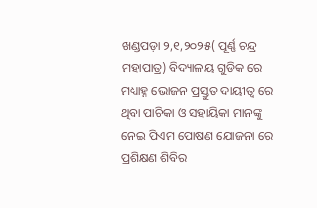ଖଣ୍ଡପଡ଼ା ୨,୧,୨୦୨୫( ପୂର୍ଣ୍ଣ ଚନ୍ଦ୍ର ମହାପାତ୍ର) ବିଦ୍ୟାଳୟ ଗୁଡିକ ରେ ମଧ୍ୟାହ୍ନ ଭୋଜନ ପ୍ରସ୍ତୁତ ଦାୟୀତ୍ଵ ରେ ଥିବା ପାଚିକା ଓ ସହାୟିକା ମାନଙ୍କୁ ନେଇ ପିଏମ ପୋଷଣ ଯୋଜନା ରେ ପ୍ରଶିକ୍ଷଣ ଶିବିର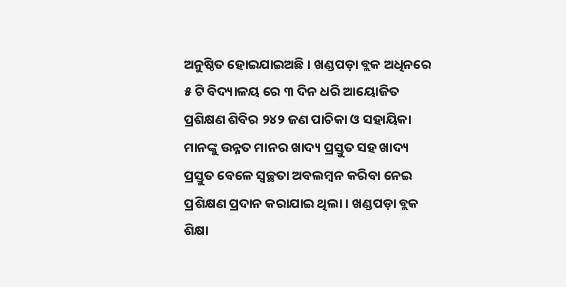ଅନୁଷ୍ଠିତ ହୋଇଯାଇଅଛି। ଖଣ୍ଡପଡ଼ା ବ୍ଲକ ଅଧିନରେ ୫ ଟି ବିଦ୍ୟାଳୟ ରେ ୩ ଦିନ ଧରି ଆୟୋଜିତ ପ୍ରଶିକ୍ଷଣ ଶିବିର ୨୪୨ ଜଣ ପାଚିକା ଓ ସହାୟିକା ମାନଙ୍କୁ ଉନ୍ନତ ମାନର ଖାଦ୍ୟ ପ୍ରସ୍ତୁତ ସହ ଖାଦ୍ୟ ପ୍ରସ୍ତୁତ ବେଳେ ସ୍ଵଚ୍ଛତା ଅବଲମ୍ବନ କରିବା ନେଇ ପ୍ରଶିକ୍ଷଣ ପ୍ରଦାନ କରାଯାଇ ଥିଲା। ଖଣ୍ଡପଡ଼ା ବ୍ଲକ ଶିକ୍ଷା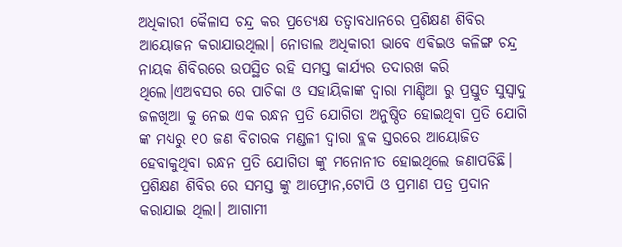ଅଧିକାରୀ କୈଳାସ ଚନ୍ଦ୍ର କର ପ୍ରତ୍ୟେକ୍ଷ ତତ୍ବାବଧାନରେ ପ୍ରଶିକ୍ଷଣ ଶିବିର ଆୟୋଜନ କରାଯାଉଥିଲା। ନୋଡାଲ ଅଧିକାରୀ ଭାବେ ଏଵିଇଓ କଳିଙ୍ଗ ଚନ୍ଦ୍ର ନାୟକ ଶିବିରରେ ଉପସ୍ଥିତ ରହି ସମସ୍ତ କାର୍ଯ୍ୟର ତଦାରଖ କରି ଥିଲେ।ଏଅବସର ରେ ପାଚିକା ଓ ସହାୟିକାଙ୍କ ଦ୍ବାରା ମାଣ୍ଡିଆ ରୁ ପ୍ରସ୍ତୁତ ସୁସ୍ଵାଦୁ ଜଳଖିଆ କୁ ନେଇ ଏକ ରନ୍ଧନ ପ୍ରତି ଯୋଗିତା ଅନୁଷ୍ଠିତ ହୋଇଥିବା ପ୍ରତି ଯୋଗି ଙ୍କ ମଧ୍ୟରୁ ୧୦ ଜଣ ବିଚାରକ ମଣ୍ଡଳୀ ଦ୍ବାରା ବ୍ଲକ ସ୍ତରରେ ଆୟୋଜିତ ହେବାକୁଥିବା ରନ୍ଧନ ପ୍ରତି ଯୋଗିତା ଙ୍କୁ ମନୋନୀତ ହୋଇଥିଲେ ଜଣାପଡିଛି। ପ୍ରଶିକ୍ଷଣ ଶିବିର ରେ ସମସ୍ତ ଙ୍କୁ ଆଫ୍ରୋନ,ଟୋପି ଓ ପ୍ରମାଣ ପତ୍ର ପ୍ରଦାନ କରାଯାଇ ଥିଲା। ଆଗାମୀ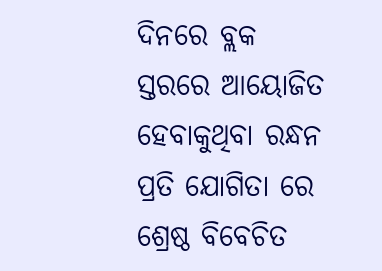ଦିନରେ ବ୍ଲକ ସ୍ତରରେ ଆୟୋଜିତ ହେବାକୁଥିବା ରନ୍ଧନ ପ୍ରତି ଯୋଗିତା ରେ ଶ୍ରେଷ୍ଠ ବିବେଚିତ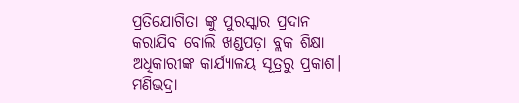ପ୍ରତିଯୋଗିତା ଙ୍କୁ ପୁରସ୍କାର ପ୍ରଦାନ କରାଯିବ ବୋଲି ଖଣ୍ଡପଡ଼ା ବ୍ଲକ ଶିକ୍ଷା ଅଧିକାରୀଙ୍କ କାର୍ଯ୍ୟାଳୟ ସୂତ୍ରରୁ ପ୍ରକାଶ।
ମଣିଭଦ୍ରା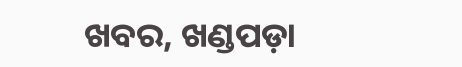ଖବର, ଖଣ୍ଡପଡ଼ା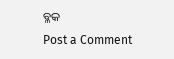ବ୍ଳକ
Post a Comment